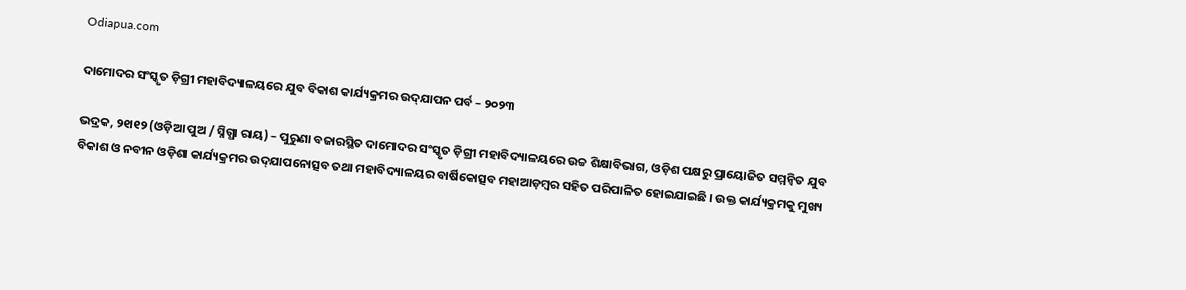Odiapua.com

ଦାମୋଦର ସଂସ୍କୃତ ଡ଼ିଗ୍ରୀ ମହାବିଦ୍ୟାଳୟରେ ଯୁବ ବିକାଶ କାର୍ଯ୍ୟକ୍ରମର ଉଦ୍‌ଯାପନ ପର୍ବ – ୨୦୨୩

ଭଦ୍ରକ, ୨୧ା୧୨ (ଓଡ଼ିଆ ପୁଅ / ସ୍ନିଗ୍ଧା ରାୟ) – ପୁରୁଣା ବଜାରସ୍ଥିତ ଦାମୋଦର ସଂସ୍କୃତ ଡ଼ିଗ୍ରୀ ମହାବିଦ୍ୟାଳୟରେ ଉଚ୍ଚ ଶିକ୍ଷାବିଭାଗ, ଓଡ଼ିଶ ପକ୍ଷରୁ ପ୍ରାୟୋଜିତ ସମ୍ମନ୍ୱିତ ଯୁବ ବିକାଶ ଓ ନବୀନ ଓଡ଼ିଶା କାର୍ଯ୍ୟକ୍ରମର ଉଦ୍‌ଯାପନୋତ୍ସବ ତଥା ମହାବିଦ୍ୟାଳୟର ବାର୍ଷିକୋତ୍ସବ ମହାଆଡ଼ମ୍ବର ସହିତ ପରିପାଳିତ ହୋଇଯାଇଛି । ଉକ୍ତ କାର୍ଯ୍ୟକ୍ରମକୁ ମୁଖ୍ୟ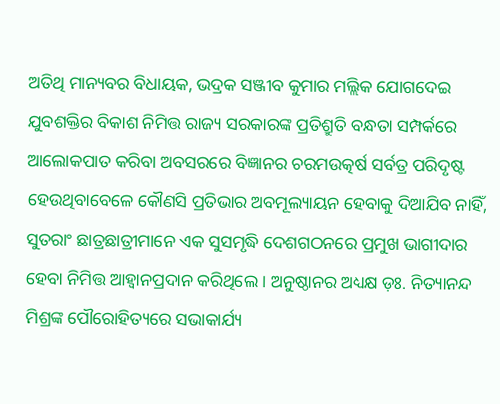ଅତିଥି ମାନ୍ୟବର ବିଧାୟକ, ଭଦ୍ରକ ସଞ୍ଜୀବ କୁମାର ମଲ୍ଲିକ ଯୋଗଦେଇ ଯୁବଶକ୍ତିର ବିକାଶ ନିମିତ୍ତ ରାଜ୍ୟ ସରକାରଙ୍କ ପ୍ରତିଶ୍ରୁତି ବନ୍ଧତା ସମ୍ପର୍କରେ ଆଲୋକପାତ କରିବା ଅବସରରେ ବିଜ୍ଞାନର ଚରମଉତ୍କର୍ଷ ସର୍ବତ୍ର ପରିଦୃଷ୍ଟ ହେଉଥିବାବେଳେ କୌଣସି ପ୍ରତିଭାର ଅବମୂଲ୍ୟାୟନ ହେବାକୁ ଦିଆଯିବ ନାହିଁ, ସୁତରାଂ ଛାତ୍ରଛାତ୍ରୀମାନେ ଏକ ସୁସମୃଦ୍ଧି ଦେଶଗଠନରେ ପ୍ରମୁଖ ଭାଗୀଦାର ହେବା ନିମିତ୍ତ ଆହ୍ୱାନପ୍ରଦାନ କରିଥିଲେ । ଅନୁଷ୍ଠାନର ଅଧ୍ୟକ୍ଷ ଡ଼ଃ. ନିତ୍ୟାନନ୍ଦ ମିଶ୍ରଙ୍କ ପୌରୋହିତ୍ୟରେ ସଭାକାର୍ଯ୍ୟ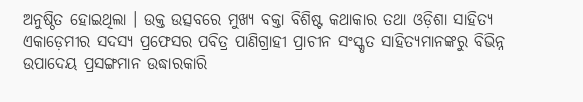ଅନୁଷ୍ଠିତ ହୋଇଥିଲା । ଉକ୍ତ ଉତ୍ସବରେ ମୁଖ୍ୟ ବକ୍ତା ବିଶିଷ୍ଟ କଥାକାର ତଥା ଓଡ଼ିଶା ସାହିତ୍ୟ ଏକାଡ଼େମୀର ସଦସ୍ୟ ପ୍ରଫେସର ପବିତ୍ର ପାଣିଗ୍ରାହୀ ପ୍ରାଚୀନ ସଂସ୍କୃତ ସାହିତ୍ୟମାନଙ୍କରୁ ବିଭିନ୍ନ ଉପାଦେୟ ପ୍ରସଙ୍ଗମାନ ଉଦ୍ଧାରକାରି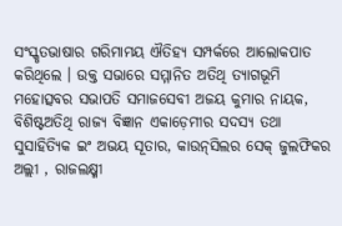ସଂସ୍କୃତଭାଷାର ଗରିମାମୟ ଐତିହ୍ୟ ସମ୍ପର୍କରେ ଆଲୋକପାତ କରିଥିଲେ । ଉକ୍ତ ସଭାରେ ସମ୍ମାନିତ ଅତିଥି ତ୍ୟାଗଭୂମି ମହୋତ୍ସବର ସଭାପତି ସମାଜସେବୀ ଅଜୟ କୁମାର ନାୟକ, ବିଶିଷ୍ଟଅତିଥି ରାଜ୍ୟ ବିଜ୍ଞାନ ଏକାଡ଼େମୀର ସଦସ୍ୟ ତଥା ସୁସାହିତ୍ୟିକ ଇଂ ଅଭୟ ସୂତାର, କାଉନ୍‌ସିଲର ସେକ୍ ଜୁଲଫିକର ଅଲ୍ଲୀ , ରାଜଲକ୍ଷ୍ମୀ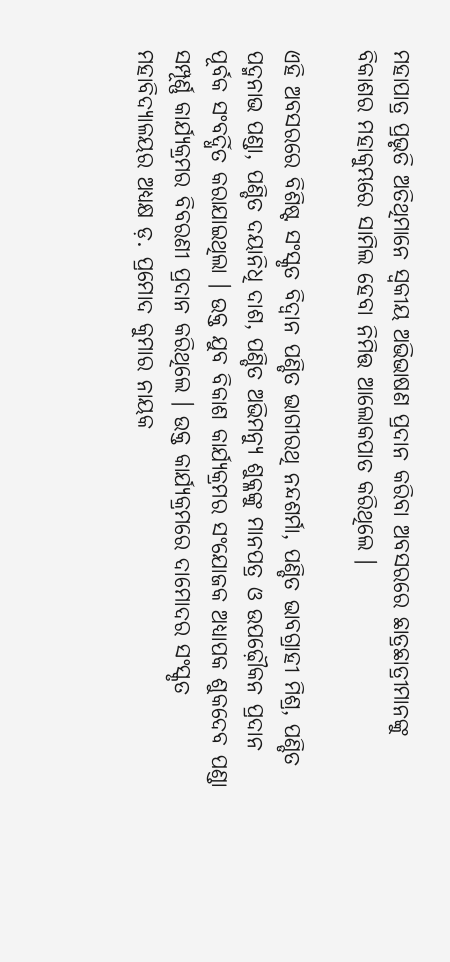ମହାପାତ୍ର ପ୍ରଭୃତି ଅତିଥିମାନେ ସ୍ୱକୀୟ ଅଭିଭାଷଣ ପ୍ରଦାନ କରିବା ଅବସରରେ ଛାତ୍ରଛାତ୍ରୀମାନଙ୍କୁ ବିକାଶର ମହାକୁମ୍ଭରେ ସାମିଲ ହେବା ନିମିତ୍ତ ଆଲୋକପାତ କରିଥିଲେ ।

ଏହି ଅବସରରେ ବିଶିଷ୍ଟ ସଂସ୍କୃତ ବିଦ୍ୱାନ ପଣ୍ଡିତ ଭାଗୀରଥି ନନ୍ଦଶର୍ମା, ପଣ୍ଡିତ ଭାବଗ୍ରାହୀ ମିଶ୍ର, ପଣ୍ଡିତ ପଦ୍ମନାଭ ପଣ୍ଡା, ପଣ୍ଡିତ ଦୟାନିଧି ଦାଶ, ପଣ୍ଡିତ ଅଭିମନ୍ୟୁ ଶୁକ୍ଳଙ୍କୁ ମାନପତ୍ର ଓ ଉପଢ଼ୌକନ ପ୍ରଦାନ ପୂର୍ବକ ସଂବର୍ଦ୍ଧିତ କରାଯାଇଥିଲା । ଉକ୍ତ ଯୁବ ବିକାଶ କାର୍ଯ୍ୟକ୍ରମର ସଂଯୋଜକ ଅଧ୍ୟାପକ ଶୁକଦେବ ପଣ୍ଡା ସମ୍ପୂର୍ଣ୍ଣ କାର୍ଯ୍ୟକ୍ରମର ବିବରଣୀ ପ୍ରଦାନ କରିଥିଲେ । ଉକ୍ତ କାର୍ଯ୍ୟକ୍ରମରେ ଦାମୋଦର ସଂସ୍କୃତ ମହାବିଦ୍ୟାଳୟର ଅଧ୍ୟକ୍ଷ ଡ଼. ପ୍ରମୋଦ କୁମାର ନାୟକ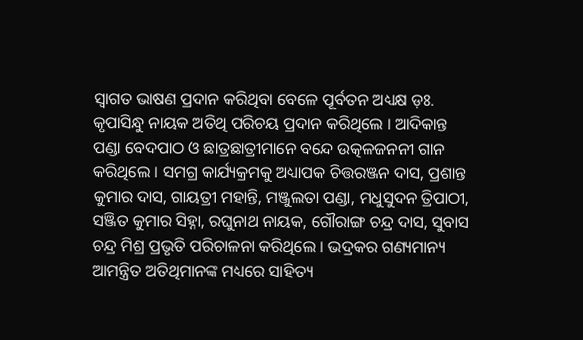ସ୍ୱାଗତ ଭାଷଣ ପ୍ରଦାନ କରିଥିବା ବେଳେ ପୂର୍ବତନ ଅଧ୍ୟକ୍ଷ ଡ଼ଃ. କୃପାସିନ୍ଧୁ ନାୟକ ଅତିଥି ପରିଚୟ ପ୍ରଦାନ କରିଥିଲେ । ଆଦିକାନ୍ତ ପଣ୍ଡା ବେଦପାଠ ଓ ଛାତ୍ରଛାତ୍ରୀମାନେ ବନ୍ଦେ ଉତ୍କଳଜନନୀ ଗାନ କରିଥିଲେ । ସମଗ୍ର କାର୍ଯ୍ୟକ୍ରମକୁ ଅଧ୍ୟାପକ ଚିତ୍ତରଞ୍ଜନ ଦାସ, ପ୍ରଶାନ୍ତ କୁମାର ଦାସ, ଗାୟତ୍ରୀ ମହାନ୍ତି, ମଞ୍ଜୁଲତା ପଣ୍ଡା, ମଧୁସୁଦନ ତ୍ରିପାଠୀ, ସଞ୍ଜିତ କୁମାର ସିହ୍ନା, ରଘୁନାଥ ନାୟକ, ଗୌରାଙ୍ଗ ଚନ୍ଦ୍ର ଦାସ, ସୁବାସ ଚନ୍ଦ୍ର ମିଶ୍ର ପ୍ରଭୃତି ପରିଚାଳନା କରିଥିଲେ । ଭଦ୍ରକର ଗଣ୍ୟମାନ୍ୟ ଆମନ୍ତ୍ରିତ ଅତିଥିମାନଙ୍କ ମଧ୍ୟରେ ସାହିତ୍ୟ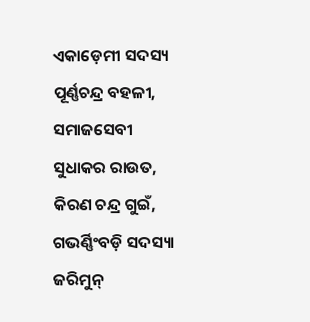ଏକାଡ଼େମୀ ସଦସ୍ୟ ପୂର୍ଣ୍ଣଚନ୍ଦ୍ର ବହଳୀ, ସମାଜସେବୀ ସୁଧାକର ରାଉତ, କିରଣ ଚନ୍ଦ୍ର ଗୁଇଁ, ଗଭର୍ଣ୍ଣିଂବଡ଼ି ସଦସ୍ୟା ଜରିମୁନ୍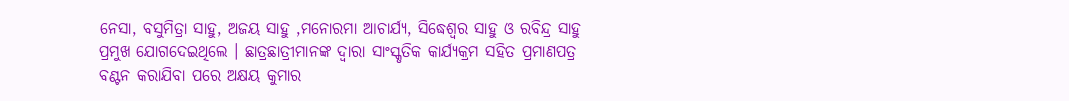ନେସା, ବସୁମିତ୍ରା ସାହୁ, ଅଜୟ ସାହୁ ,ମନୋରମା ଆଚାର୍ଯ୍ୟ, ସିଦ୍ଧେଶ୍ୱର ସାହୁ ଓ ରବିନ୍ଦ୍ର ସାହୁ ପ୍ରମୁଖ ଯୋଗଦେଇଥିଲେ । ଛାତ୍ରଛାତ୍ରୀମାନଙ୍କ ଦ୍ୱାରା ସାଂସ୍କୃତିକ କାର୍ଯ୍ୟକ୍ରମ ସହିତ ପ୍ରମାଣପତ୍ର ବଣ୍ଟନ କରାଯିବା ପରେ ଅକ୍ଷୟ କୁମାର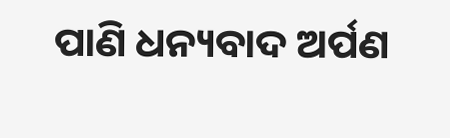ପାଣି ଧନ୍ୟବାଦ ଅର୍ପଣ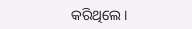କରିଥିଲେ ।